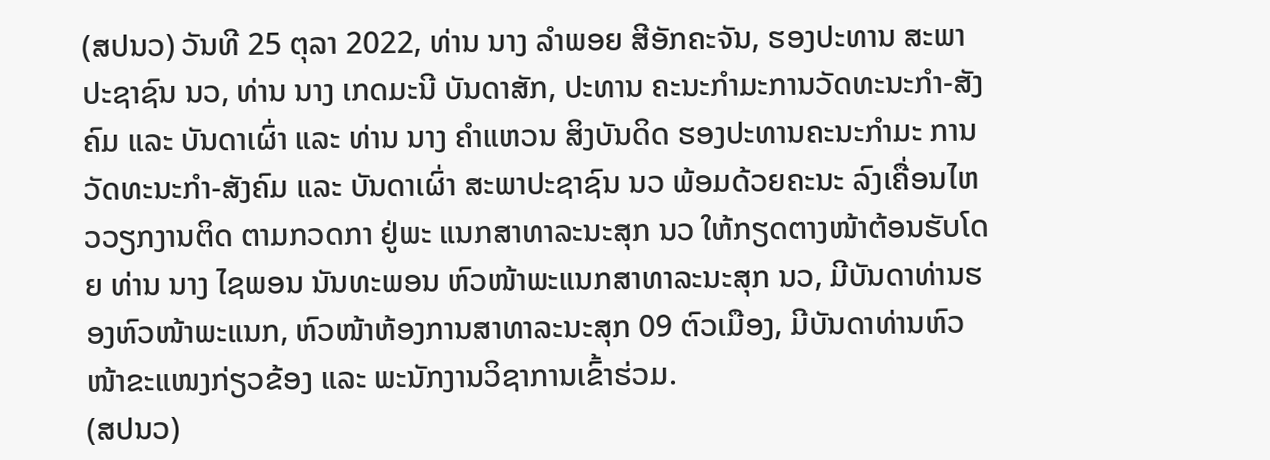(ສປນວ) ວັນທີ 25 ຕຸລາ 2022, ທ່ານ ນາງ ລຳພອຍ ສີອັກຄະຈັນ, ຮອງປະທານ ສະພາປະຊາຊົນ ນວ, ທ່ານ ນາງ ເກດມະນີ ບັນດາສັກ, ປະທານ ຄະນະກຳມະການວັດທະນະກຳ-ສັງຄົມ ແລະ ບັນດາເຜົ່າ ແລະ ທ່ານ ນາງ ຄຳແຫວນ ສິງບັນດິດ ຮອງປະທານຄະນະກຳມະ ການ ວັດທະນະກຳ-ສັງຄົມ ແລະ ບັນດາເຜົ່າ ສະພາປະຊາຊົນ ນວ ພ້ອມດ້ວຍຄະນະ ລົງເຄື່ອນໄຫວວຽກງານຕິດ ຕາມກວດກາ ຢູ່ພະ ແນກສາທາລະນະສຸກ ນວ ໃຫ້ກຽດຕາງໜ້າຕ້ອນຮັບໂດຍ ທ່ານ ນາງ ໄຊພອນ ນັນທະພອນ ຫົວໜ້າພະແນກສາທາລະນະສຸກ ນວ, ມີບັນດາທ່ານຮອງຫົວໜ້າພະແນກ, ຫົວໜ້າຫ້ອງການສາທາລະນະສຸກ 09 ຕົວເມືອງ, ມີບັນດາທ່ານຫົວໜ້າຂະແໜງກ່ຽວຂ້ອງ ແລະ ພະນັກງານວິຊາການເຂົ້າຮ່ວມ.
(ສປນວ)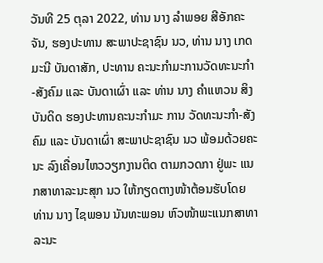ວັນທີ 25 ຕຸລາ 2022, ທ່ານ ນາງ ລຳພອຍ ສີອັກຄະຈັນ, ຮອງປະທານ ສະພາປະຊາຊົນ ນວ, ທ່ານ ນາງ ເກດມະນີ ບັນດາສັກ, ປະທານ ຄະນະກຳມະການວັດທະນະກຳ-ສັງຄົມ ແລະ ບັນດາເຜົ່າ ແລະ ທ່ານ ນາງ ຄຳແຫວນ ສິງບັນດິດ ຮອງປະທານຄະນະກຳມະ ການ ວັດທະນະກຳ-ສັງຄົມ ແລະ ບັນດາເຜົ່າ ສະພາປະຊາຊົນ ນວ ພ້ອມດ້ວຍຄະນະ ລົງເຄື່ອນໄຫວວຽກງານຕິດ ຕາມກວດກາ ຢູ່ພະ ແນກສາທາລະນະສຸກ ນວ ໃຫ້ກຽດຕາງໜ້າຕ້ອນຮັບໂດຍ ທ່ານ ນາງ ໄຊພອນ ນັນທະພອນ ຫົວໜ້າພະແນກສາທາລະນະ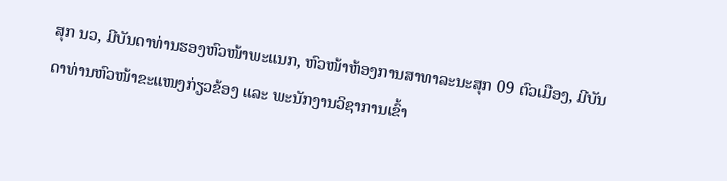ສຸກ ນວ, ມີບັນດາທ່ານຮອງຫົວໜ້າພະແນກ, ຫົວໜ້າຫ້ອງການສາທາລະນະສຸກ 09 ຕົວເມືອງ, ມີບັນດາທ່ານຫົວໜ້າຂະແໜງກ່ຽວຂ້ອງ ແລະ ພະນັກງານວິຊາການເຂົ້າ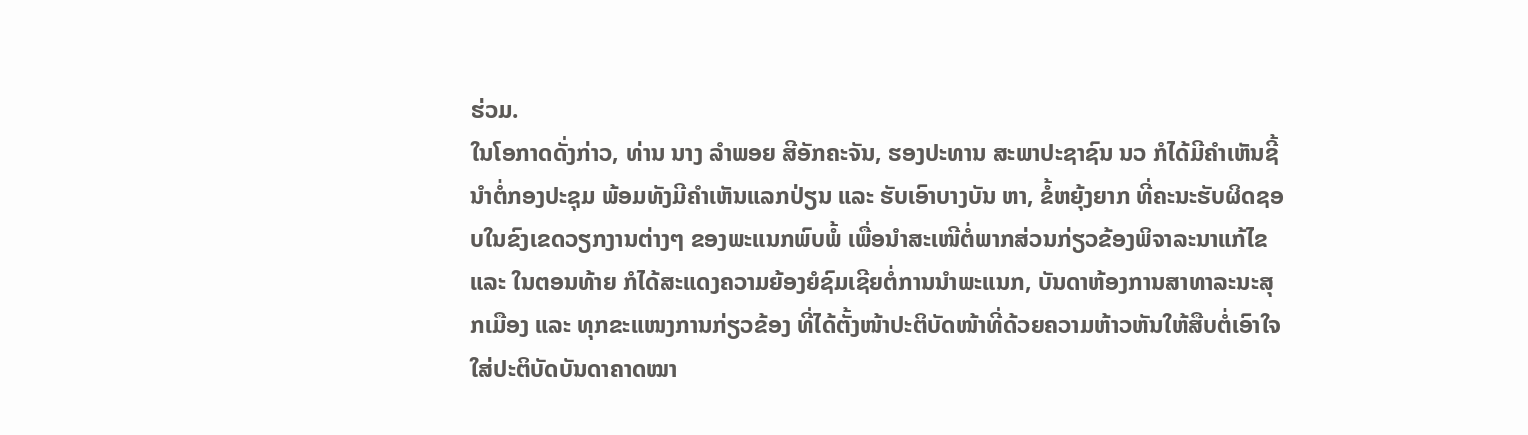ຮ່ວມ.
ໃນໂອກາດດັ່ງກ່າວ, ທ່ານ ນາງ ລຳພອຍ ສີອັກຄະຈັນ, ຮອງປະທານ ສະພາປະຊາຊົນ ນວ ກໍໄດ້ມີຄຳເຫັນຊີ້ນຳຕໍ່ກອງປະຊຸມ ພ້ອມທັງມີຄຳເຫັນແລກປ່ຽນ ແລະ ຮັບເອົາບາງບັນ ຫາ, ຂໍ້ຫຍຸ້ງຍາກ ທີ່ຄະນະຮັບຜິດຊອບໃນຂົງເຂດວຽກງານຕ່າງໆ ຂອງພະແນກພົບພໍ້ ເພື່ອນຳສະເໜີຕໍ່ພາກສ່ວນກ່ຽວຂ້ອງພິຈາລະນາແກ້ໄຂ ແລະ ໃນຕອນທ້າຍ ກໍໄດ້ສະແດງຄວາມຍ້ອງຍໍຊົມເຊີຍຕໍ່ການນຳພະແນກ, ບັນດາຫ້ອງການສາທາລະນະສຸກເມືອງ ແລະ ທຸກຂະແໜງການກ່ຽວຂ້ອງ ທີ່ໄດ້ຕັ້ງໜ້າປະຕິບັດໜ້າທີ່ດ້ວຍຄວາມຫ້າວຫັນໃຫ້ສືບຕໍ່ເອົາໃຈໃສ່ປະຕິບັດບັນດາຄາດໝາ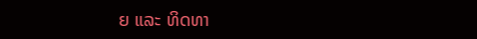ຍ ແລະ ທິດທາ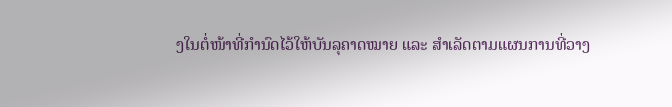ງໃນຕໍ່ໜ້າທີ່ກຳນົດໄວ້ໃຫ້ບັນລຸຄາດໝາຍ ແລະ ສຳເລັດຕາມແຜນການທີ່ວາງ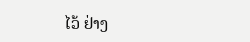ໄວ້ ຢ່າງ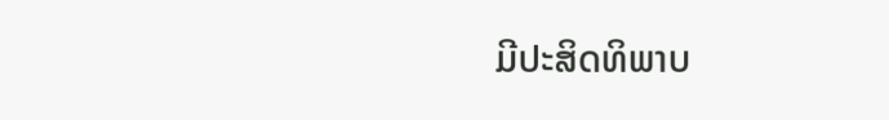ມີປະສິດທິພາບ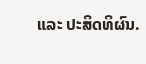ແລະ ປະສິດທິຜົນ.